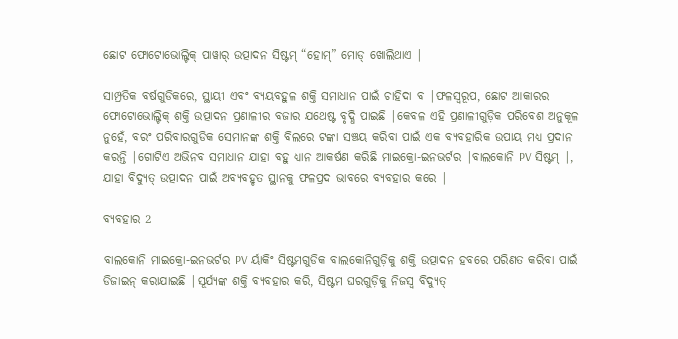ଛୋଟ ଫୋଟୋଭୋଲ୍ଟିକ୍ ପାୱାର୍ ଉତ୍ପାଦନ ସିଷ୍ଟମ୍ “ହୋମ୍” ମୋଡ୍ ଖୋଲିଥାଏ |

ସାମ୍ପ୍ରତିକ ବର୍ଷଗୁଡିକରେ, ସ୍ଥାୟୀ ଏବଂ ବ୍ୟୟବହୁଳ ଶକ୍ତି ସମାଧାନ ପାଇଁ ଚାହିଦା ବ |ଫଳସ୍ୱରୂପ, ଛୋଟ ଆକାରର ଫୋଟୋଭୋଲ୍ଟିକ୍ ଶକ୍ତି ଉତ୍ପାଦନ ପ୍ରଣାଳୀର ବଜାର ଯଥେଷ୍ଟ ବୃଦ୍ଧି ପାଇଛି |କେବଳ ଏହି ପ୍ରଣାଳୀଗୁଡ଼ିକ ପରିବେଶ ଅନୁକୂଳ ନୁହେଁ, ବରଂ ପରିବାରଗୁଡିକ ସେମାନଙ୍କ ଶକ୍ତି ବିଲରେ ଟଙ୍କା ସଞ୍ଚୟ କରିବା ପାଇଁ ଏକ ବ୍ୟବହାରିକ ଉପାୟ ମଧ୍ୟ ପ୍ରଦାନ କରନ୍ତି |ଗୋଟିଏ ଅଭିନବ ସମାଧାନ ଯାହା ବହୁ ଧ୍ୟାନ ଆକର୍ଷଣ କରିଛି ମାଇକ୍ରୋ-ଇନଭର୍ଟର |ବାଲକୋନି PV ସିଷ୍ଟମ୍ |, ଯାହା ବିଦ୍ୟୁତ୍ ଉତ୍ପାଦନ ପାଇଁ ଅବ୍ୟବହୃତ ସ୍ଥାନକୁ ଫଳପ୍ରଦ ଭାବରେ ବ୍ୟବହାର କରେ |

ବ୍ୟବହାର 2

ବାଲକୋନି ମାଇକ୍ରୋ-ଇନଭର୍ଟର PV ର୍ୟାକିଂ ସିଷ୍ଟମଗୁଡିକ ବାଲକୋନିଗୁଡ଼ିକୁ ଶକ୍ତି ଉତ୍ପାଦନ ହବରେ ପରିଣତ କରିବା ପାଇଁ ଡିଜାଇନ୍ କରାଯାଇଛି |ସୂର୍ଯ୍ୟଙ୍କ ଶକ୍ତି ବ୍ୟବହାର କରି, ସିଷ୍ଟମ ଘରଗୁଡ଼ିକୁ ନିଜସ୍ୱ ବିଦ୍ୟୁତ୍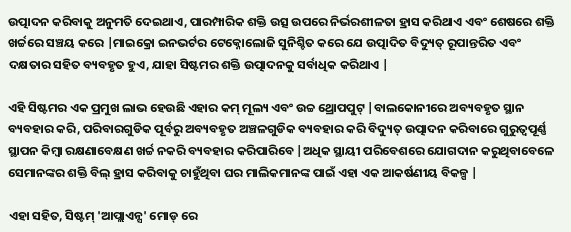ଉତ୍ପାଦନ କରିବାକୁ ଅନୁମତି ଦେଇଥାଏ, ପାରମ୍ପାରିକ ଶକ୍ତି ଉତ୍ସ ଉପରେ ନିର୍ଭରଶୀଳତା ହ୍ରାସ କରିଥାଏ ଏବଂ ଶେଷରେ ଶକ୍ତି ଖର୍ଚ୍ଚରେ ସଞ୍ଚୟ କରେ |ମାଇକ୍ରୋ ଇନଭର୍ଟର ଟେକ୍ନୋଲୋଜି ସୁନିଶ୍ଚିତ କରେ ଯେ ଉତ୍ପାଦିତ ବିଦ୍ୟୁତ୍ ରୂପାନ୍ତରିତ ଏବଂ ଦକ୍ଷତାର ସହିତ ବ୍ୟବହୃତ ହୁଏ, ଯାହା ସିଷ୍ଟମର ଶକ୍ତି ଉତ୍ପାଦନକୁ ସର୍ବାଧିକ କରିଥାଏ |

ଏହି ସିଷ୍ଟମର ଏକ ପ୍ରମୁଖ ଲାଭ ହେଉଛି ଏହାର କମ୍ ମୂଲ୍ୟ ଏବଂ ଉଚ୍ଚ ଥ୍ରୋପପୁଟ୍ |ବାଲକୋନୀରେ ଅବ୍ୟବହୃତ ସ୍ଥାନ ବ୍ୟବହାର କରି, ପରିବାରଗୁଡିକ ପୂର୍ବରୁ ଅବ୍ୟବହୃତ ଅଞ୍ଚଳଗୁଡିକ ବ୍ୟବହାର କରି ବିଦ୍ୟୁତ୍ ଉତ୍ପାଦନ କରିବାରେ ଗୁରୁତ୍ୱପୂର୍ଣ୍ଣ ସ୍ଥାପନ କିମ୍ବା ରକ୍ଷଣାବେକ୍ଷଣ ଖର୍ଚ୍ଚ ନକରି ବ୍ୟବହାର କରିପାରିବେ |ଅଧିକ ସ୍ଥାୟୀ ପରିବେଶରେ ଯୋଗଦାନ କରୁଥିବାବେଳେ ସେମାନଙ୍କର ଶକ୍ତି ବିଲ୍ ହ୍ରାସ କରିବାକୁ ଚାହୁଁଥିବା ଘର ମାଲିକମାନଙ୍କ ପାଇଁ ଏହା ଏକ ଆକର୍ଷଣୀୟ ବିକଳ୍ପ |

ଏହା ସହିତ, ସିଷ୍ଟମ୍ 'ଆପ୍ଲାଏନ୍ସ' ମୋଡ୍ ରେ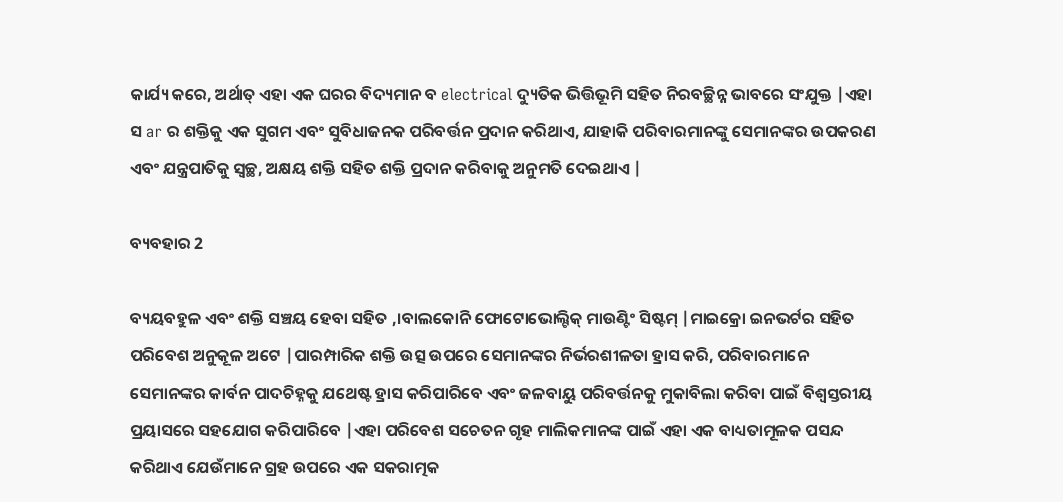କାର୍ଯ୍ୟ କରେ, ଅର୍ଥାତ୍ ଏହା ଏକ ଘରର ବିଦ୍ୟମାନ ବ electrical ଦ୍ୟୁତିକ ଭିତ୍ତିଭୂମି ସହିତ ନିରବଚ୍ଛିନ୍ନ ଭାବରେ ସଂଯୁକ୍ତ |ଏହା ସ ar ର ଶକ୍ତିକୁ ଏକ ସୁଗମ ଏବଂ ସୁବିଧାଜନକ ପରିବର୍ତ୍ତନ ପ୍ରଦାନ କରିଥାଏ, ଯାହାକି ପରିବାରମାନଙ୍କୁ ସେମାନଙ୍କର ଉପକରଣ ଏବଂ ଯନ୍ତ୍ରପାତିକୁ ସ୍ୱଚ୍ଛ, ଅକ୍ଷୟ ଶକ୍ତି ସହିତ ଶକ୍ତି ପ୍ରଦାନ କରିବାକୁ ଅନୁମତି ଦେଇଥାଏ |

ବ୍ୟବହାର 2

ବ୍ୟୟବହୁଳ ଏବଂ ଶକ୍ତି ସଞ୍ଚୟ ହେବା ସହିତ ,।ବାଲକୋନି ଫୋଟୋଭୋଲ୍ଟିକ୍ ମାଉଣ୍ଟିଂ ସିଷ୍ଟମ୍ |ମାଇକ୍ରୋ ଇନଭର୍ଟର ସହିତ ପରିବେଶ ଅନୁକୂଳ ଅଟେ |ପାରମ୍ପାରିକ ଶକ୍ତି ଉତ୍ସ ଉପରେ ସେମାନଙ୍କର ନିର୍ଭରଶୀଳତା ହ୍ରାସ କରି, ପରିବାରମାନେ ସେମାନଙ୍କର କାର୍ବନ ପାଦଚିହ୍ନକୁ ଯଥେଷ୍ଟ ହ୍ରାସ କରିପାରିବେ ଏବଂ ଜଳବାୟୁ ପରିବର୍ତ୍ତନକୁ ମୁକାବିଲା କରିବା ପାଇଁ ବିଶ୍ୱସ୍ତରୀୟ ପ୍ରୟାସରେ ସହଯୋଗ କରିପାରିବେ |ଏହା ପରିବେଶ ସଚେତନ ଗୃହ ମାଲିକମାନଙ୍କ ପାଇଁ ଏହା ଏକ ବାଧ୍ୟତାମୂଳକ ପସନ୍ଦ କରିଥାଏ ଯେଉଁମାନେ ଗ୍ରହ ଉପରେ ଏକ ସକରାତ୍ମକ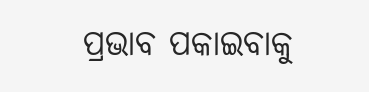ପ୍ରଭାବ ପକାଇବାକୁ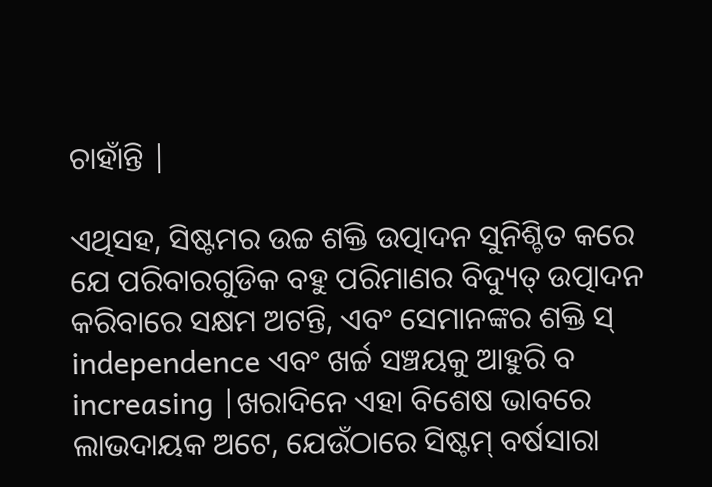ଚାହାଁନ୍ତି |

ଏଥିସହ, ସିଷ୍ଟମର ଉଚ୍ଚ ଶକ୍ତି ଉତ୍ପାଦନ ସୁନିଶ୍ଚିତ କରେ ଯେ ପରିବାରଗୁଡିକ ବହୁ ପରିମାଣର ବିଦ୍ୟୁତ୍ ଉତ୍ପାଦନ କରିବାରେ ସକ୍ଷମ ଅଟନ୍ତି, ଏବଂ ସେମାନଙ୍କର ଶକ୍ତି ସ୍ independence ଏବଂ ଖର୍ଚ୍ଚ ସଞ୍ଚୟକୁ ଆହୁରି ବ increasing |ଖରାଦିନେ ଏହା ବିଶେଷ ଭାବରେ ଲାଭଦାୟକ ଅଟେ, ଯେଉଁଠାରେ ସିଷ୍ଟମ୍ ବର୍ଷସାରା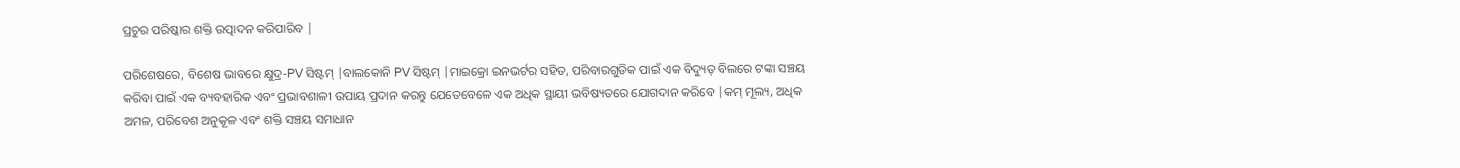ପ୍ରଚୁର ପରିଷ୍କାର ଶକ୍ତି ଉତ୍ପାଦନ କରିପାରିବ |

ପରିଶେଷରେ, ବିଶେଷ ଭାବରେ କ୍ଷୁଦ୍ର-PV ସିଷ୍ଟମ୍ |ବାଲକୋନି PV ସିଷ୍ଟମ୍ |ମାଇକ୍ରୋ ଇନଭର୍ଟର ସହିତ, ପରିବାରଗୁଡିକ ପାଇଁ ଏକ ବିଦ୍ୟୁତ୍ ବିଲରେ ଟଙ୍କା ସଞ୍ଚୟ କରିବା ପାଇଁ ଏକ ବ୍ୟବହାରିକ ଏବଂ ପ୍ରଭାବଶାଳୀ ଉପାୟ ପ୍ରଦାନ କରନ୍ତୁ ଯେତେବେଳେ ଏକ ଅଧିକ ସ୍ଥାୟୀ ଭବିଷ୍ୟତରେ ଯୋଗଦାନ କରିବେ |କମ୍ ମୂଲ୍ୟ, ଅଧିକ ଅମଳ, ପରିବେଶ ଅନୁକୂଳ ଏବଂ ଶକ୍ତି ସଞ୍ଚୟ ସମାଧାନ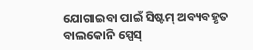ଯୋଗାଇବା ପାଇଁ ସିଷ୍ଟମ୍ ଅବ୍ୟବହୃତ ବାଲକୋନି ସ୍ପେସ୍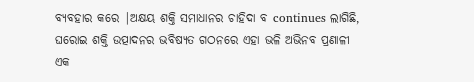ବ୍ୟବହାର କରେ |ଅକ୍ଷୟ ଶକ୍ତି ସମାଧାନର ଚାହିଦା ବ continues ଲାଗିଛି, ଘରୋଇ ଶକ୍ତି ଉତ୍ପାଦନର ଭବିଷ୍ୟତ ଗଠନରେ ଏହା ଭଳି ଅଭିନବ ପ୍ରଣାଳୀ ଏକ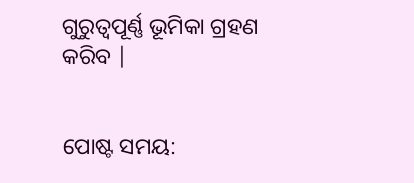ଗୁରୁତ୍ୱପୂର୍ଣ୍ଣ ଭୂମିକା ଗ୍ରହଣ କରିବ |


ପୋଷ୍ଟ ସମୟ: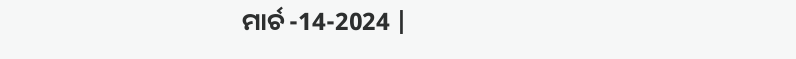ମାର୍ଚ -14-2024 |